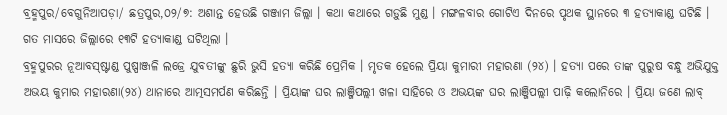ବ୍ରହ୍ମପୁର/ବେଗୁନିଆପଡ଼ା/ ଛତ୍ରପୁର,୦୨/୭: ଅଶାନ୍ତ ହେଉଛି ଗଞ୍ଜାମ ଜିଲ୍ଲା । କଥା କଥାରେ ଗଡ଼ୁଛି ମୁଣ୍ଡ । ମଙ୍ଗଳବାର ଗୋଟିଏ ଦିନରେ ପୃଥକ ସ୍ଥାନରେ ୩ ହତ୍ୟାକାଣ୍ଡ ଘଟିଛି । ଗତ ମାସରେ ଜିଲ୍ଲାରେ ୧୩ଟି ହତ୍ୟାକାଣ୍ଡ ଘଟିଥିଲା ।
ବ୍ରହ୍ମପୁରର ନୂଆବସ୍ଷ୍ଟାଣ୍ଡ ପୁଷ୍ପାଞ୍ଜଳି ଲଜ୍ରେ ଯୁବତୀଙ୍କୁ ଛୁରି ଭୁସି ହତ୍ୟା କରିଛି ପ୍ରେମିକ । ମୃତକ ହେଲେ ପ୍ରିୟା କୁମାରୀ ମହାରଣା (୨୪) । ହତ୍ୟା ପରେ ତାଙ୍କ ପୁରୁଷ ବନ୍ଧୁ ଅଭିଯୁକ୍ତ ଅଭୟ କୁମାର ମହାରଣା(୨୪) ଥାନାରେ ଆତ୍ମସମର୍ପଣ କରିଛନ୍ତି । ପ୍ରିୟାଙ୍କ ଘର ଲାଞ୍ଜିପଲ୍ଲୀ ଖଳା ସାହିରେ ଓ ଅଭୟଙ୍କ ଘର ଲାଞ୍ଜିପଲ୍ଲୀ ପାଢ଼ି କଲୋନିରେ । ପ୍ରିୟା ଜଣେ ଲାବ୍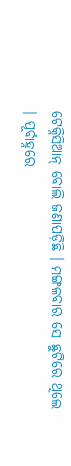ଟେକ୍ନିସିଆନ୍ ବୋଲି ଜଣାପଡ଼ିଛି । ମଙ୍ଗଳବାର ସେ ଛୁଟିରେ ଥିଲେ । ପୂର୍ବାହ୍ନରେ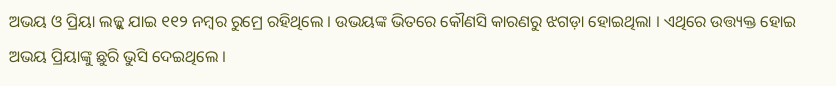ଅଭୟ ଓ ପ୍ରିୟା ଲଜ୍କୁ ଯାଇ ୧୧୨ ନମ୍ବର ରୁମ୍ରେ ରହିଥିଲେ । ଉଭୟଙ୍କ ଭିତରେ କୌଣସି କାରଣରୁ ଝଗଡ଼ା ହୋଇଥିଲା । ଏଥିରେ ଉତ୍ତ୍ୟକ୍ତ ହୋଇ ଅଭୟ ପ୍ରିୟାଙ୍କୁ ଛୁରି ଭୁସି ଦେଇଥିଲେ ।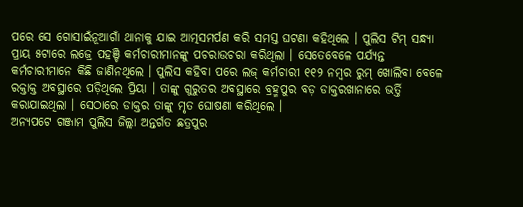ପରେ ସେ ଗୋସାଇଁନୂଆଗାଁ ଥାନାକୁ ଯାଇ ଆତ୍ମସମର୍ପଣ କରି ସମସ୍ତ ଘଟଣା କହିଥିଲେ । ପୁଲିସ ଟିମ୍ ସନ୍ଧ୍ୟା ପ୍ରାୟ ୫ଟାରେ ଲଜ୍ରେ ପହଞ୍ଚି କର୍ମଚାରୀମାନଙ୍କୁ ପଚରାଉଚରା କରିଥିଲା । ସେତେବେଳେ ପର୍ଯ୍ୟନ୍ତ କର୍ମଚାରୀମାନେ କିଛି ଜାଣିନଥିଲେ । ପୁଲିସ କହିବା ପରେ ଲଜ୍ କର୍ମଚାରୀ ୧୧୨ ନମ୍ବର ରୁମ୍ ଖୋଲିବା ବେଳେ ରକ୍ତାକ୍ତ ଅବସ୍ଥାରେ ପଡ଼ିଥିଲେ ପ୍ରିୟା । ତାଙ୍କୁ ଗୁରୁତର ଅବସ୍ଥାରେ ବ୍ରହ୍ମପୁର ବଡ଼ ଡାକ୍ତରଖାନାରେ ଭର୍ତ୍ତି କରାଯାଇଥିଲା । ସେଠାରେ ଡାକ୍ତର ତାଙ୍କୁ ମୃତ ଘୋଷଣା କରିଥିଲେ ।
ଅନ୍ୟପଟେ ଗଞ୍ଜାମ ପୁଲିସ ଜିଲ୍ଲା ଅନ୍ତର୍ଗତ ଛତ୍ରପୁର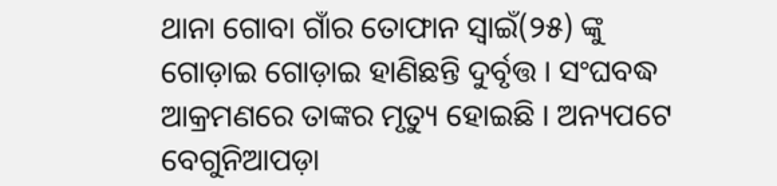ଥାନା ଗୋବା ଗାଁର ତୋଫାନ ସ୍ୱାଇଁ(୨୫) ଙ୍କୁ ଗୋଡ଼ାଇ ଗୋଡ଼ାଇ ହାଣିଛନ୍ତି ଦୁର୍ବୃତ୍ତ । ସଂଘବଦ୍ଧ ଆକ୍ରମଣରେ ତାଙ୍କର ମୃତ୍ୟୁ ହୋଇଛି । ଅନ୍ୟପଟେ ବେଗୁନିଆପଡ଼ା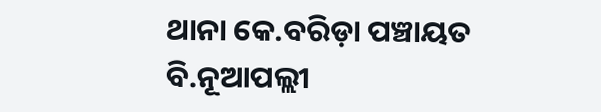ଥାନା କେ.ବରିଡ଼ା ପଞ୍ଚାୟତ ବି.ନୂଆପଲ୍ଲୀ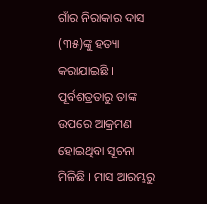ଗାଁର ନିରାକାର ଦାସ (୩୫)ଙ୍କୁ ହତ୍ୟା କରାଯାଇଛି । ପୂର୍ବଶତ୍ରତାରୁ ତାଙ୍କ ଉପରେ ଆକ୍ରମଣ ହୋଇଥିବା ସୂଚନା ମିଳିଛି । ମାସ ଆରମ୍ଭରୁ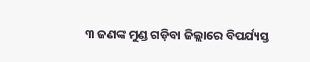୩ ଜଣଙ୍କ ମୁଣ୍ଡ ଗଡ଼ିବା ଜିଲ୍ଲାରେ ବିପର୍ଯ୍ୟସ୍ତ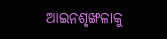ଆଇନଶୃଙ୍ଖଳାକୁ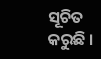ସୂଚିତ କରୁଛି ।